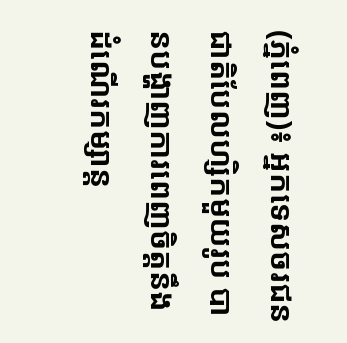(ភ្នំពេញ)៖ អ្នកទេសចរជនជាតិបែលហ្សិកមួយរូប បានបង្ហាញការពេញចិត្តនឹងដំណើរកម្សាន្ត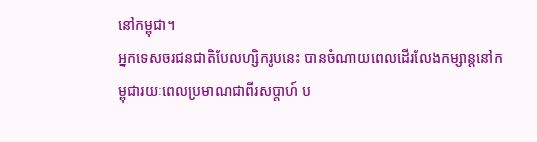នៅកម្ពុជា។
អ្នកទេសចរជនជាតិបែលហ្សិករូបនេះ បានចំណាយពេលដើរលែងកម្សាន្តនៅកម្ពុជារយៈពេលប្រមាណជាពីរសប្តាហ៍ ប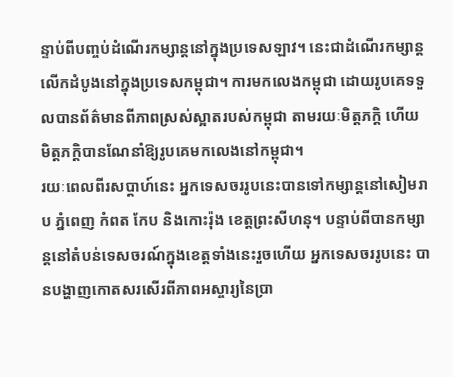ន្ទាប់ពីបញ្ចប់ដំណើរកម្សាន្តនៅក្នុងប្រទេសឡាវ។ នេះជាដំណើរកម្សាន្តលើកដំបូងនៅក្នុងប្រទេសកម្ពុជា។ ការមកលេងកម្ពុជា ដោយរូបគេទទួលបានព័ត៌មានពីភាពស្រស់ស្អាតរបស់កម្ពុជា តាមរយៈមិត្តភក្តិ ហើយមិត្តភក្តិបានណែនាំឱ្យរូបគេមកលេងនៅកម្ពុជា។
រយៈពេលពីរសប្តាហ៍នេះ អ្នកទេសចររូបនេះបានទៅកម្សាន្តនៅសៀមរាប ភ្នំពេញ កំពត កែប និងកោះរ៉ុង ខេត្តព្រះសីហនុ។ បន្ទាប់ពីបានកម្សាន្តនៅតំបន់ទេសចរណ៍ក្នុងខេត្តទាំងនេះរួចហើយ អ្នកទេសចររូបនេះ បានបង្ហាញកោតសរសើរពីភាពអស្ចារ្យនៃប្រា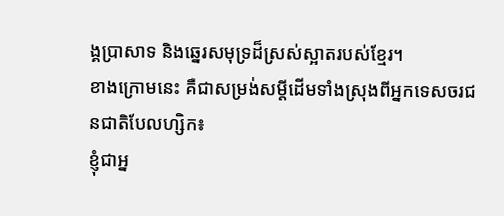ង្គប្រាសាទ និងឆ្នេរសមុទ្រដ៏ស្រស់ស្អាតរបស់ខ្មែរ។
ខាងក្រោមនេះ គឺជាសម្រង់សម្តីដើមទាំងស្រុងពីអ្នកទេសចរជនជាតិបែលហ្សិក៖
ខ្ញុំជាអ្ន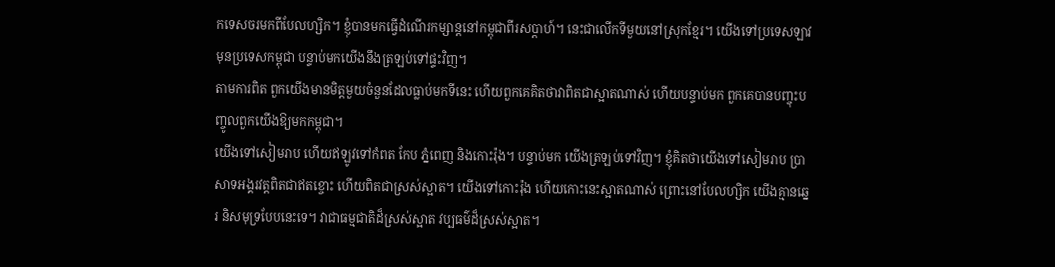កទេសចរមកពីបែលហ្សិក។ ខ្ញុំបានមកធ្វើដំណើរកម្សាន្តនៅកម្ពុជាពីរសប្តាហ៍។ នេះជាលើកទីមួយនៅស្រុកខ្មែរ។ យើងទៅប្រទេសឡាវ មុនប្រទេសកម្ពុជា បន្ទាប់មកយើងនឹងត្រឡប់ទៅផ្ទះវិញ។
តាមការពិត ពួកយើងមានមិត្តមួយចំនួនដែលធ្លាប់មកទីនេះ ហើយពួកគេគិតថាវាពិតជាស្អាតណាស់ ហើយបន្ទាប់មក ពួកគេបានបញ្ចុះបញ្ចូលពួកយើងឱ្យមកកម្ពុជា។
យើងទៅសៀមរាប ហើយឥឡូវទៅកំពត កែប ភ្នំពេញ និងកោះរ៉ុង។ បន្ទាប់មក យើងត្រឡប់ទៅវិញ។ ខ្ញុំគិតថាយើងទៅសៀមរាប ប្រាសាទអង្គរវត្តពិតជាឥតខ្ចោះ ហើយពិតជាស្រស់ស្អាត។ យើងទៅកោះរ៉ុង ហើយកោះនេះស្អាតណាស់ ព្រោះនៅបែលហ្សិក យើងគ្មានឆ្នេរ និសមុទ្របែបនេះទេ។ វាជាធម្មជាតិដ៏ស្រស់ស្អាត វប្បធម៌ដ៏ស្រស់ស្អាត។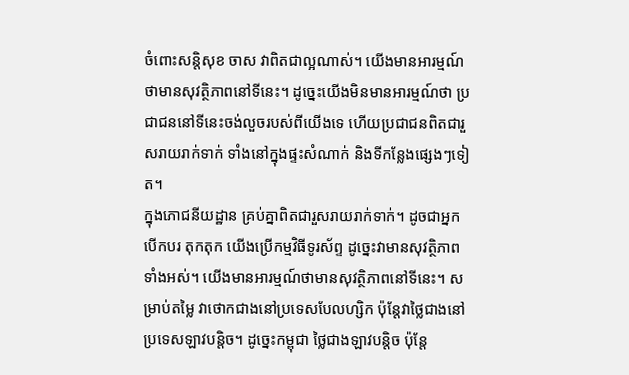ចំពោះសន្តិសុខ ចាស វាពិតជាល្អណាស់។ យើងមានអារម្មណ៍ថាមានសុវត្ថិភាពនៅទីនេះ។ ដូច្នេះយើងមិនមានអារម្មណ៍ថា ប្រជាជននៅទីនេះចង់លួចរបស់ពីយើងទេ ហើយប្រជាជនពិតជារួសរាយរាក់ទាក់ ទាំងនៅក្នុងផ្ទះសំណាក់ និងទីកន្លែងផ្សេងៗទៀត។
ក្នុងភោជនីយដ្ឋាន គ្រប់គ្នាពិតជារួសរាយរាក់ទាក់។ ដូចជាអ្នកបើកបរ តុកតុក យើងប្រើកម្មវិធីទូរស័ព្ទ ដូច្នេះវាមានសុវត្ថិភាពទាំងអស់។ យើងមានអារម្មណ៍ថាមានសុវត្ថិភាពនៅទីនេះ។ សម្រាប់តម្លៃ វាថោកជាងនៅប្រទេសបែលហ្សិក ប៉ុន្តែវាថ្លៃជាងនៅប្រទេសឡាវបន្តិច។ ដូច្នេះកម្ពុជា ថ្លៃជាងឡាវបន្តិច ប៉ុន្តែ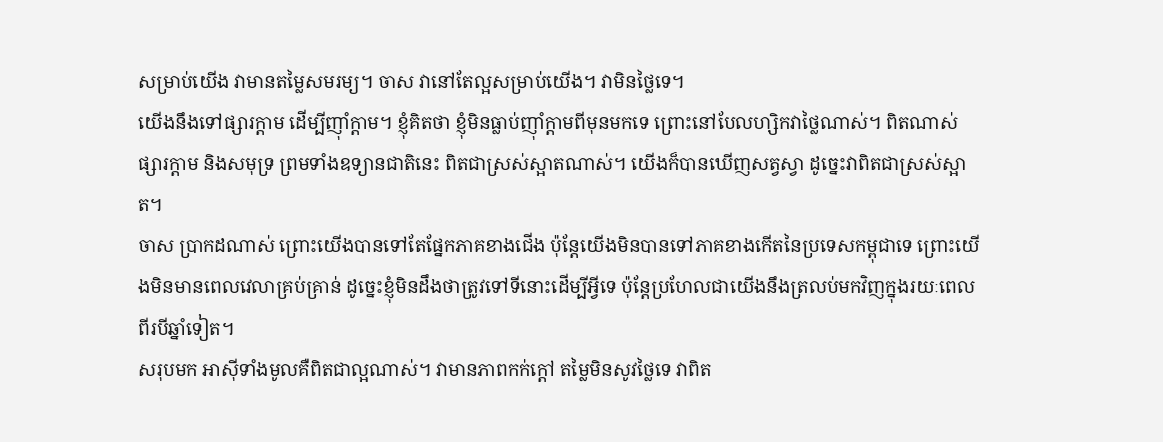សម្រាប់យើង វាមានតម្លៃសមរម្យ។ ចាស វានៅតែល្អសម្រាប់យើង។ វាមិនថ្លៃទេ។
យើងនឹងទៅផ្សារក្តាម ដើម្បីញ៉ាំក្តាម។ ខ្ញុំគិតថា ខ្ញុំមិនធ្លាប់ញ៉ាំក្តាមពីមុនមកទេ ព្រោះនៅបែលហ្សិកវាថ្លៃណាស់។ ពិតណាស់ ផ្សារក្តាម និងសមុទ្រ ព្រមទាំងឧទ្យានជាតិនេះ ពិតជាស្រស់ស្អាតណាស់។ យើងក៏បានឃើញសត្វស្វា ដូច្នេះវាពិតជាស្រស់ស្អាត។
ចាស ប្រាកដណាស់ ព្រោះយើងបានទៅតែផ្នែកភាគខាងជើង ប៉ុន្តែយើងមិនបានទៅភាគខាងកើតនៃប្រទេសកម្ពុជាទេ ព្រោះយើងមិនមានពេលវេលាគ្រប់គ្រាន់ ដូច្នេះខ្ញុំមិនដឹងថាត្រូវទៅទីនោះដើម្បីអ្វីទេ ប៉ុន្តែប្រហែលជាយើងនឹងត្រលប់មកវិញក្នុងរយៈពេលពីរបីឆ្នាំទៀត។
សរុបមក អាស៊ីទាំងមូលគឺពិតជាល្អណាស់។ វាមានភាពកក់ក្តៅ តម្លៃមិនសូវថ្លៃទេ វាពិត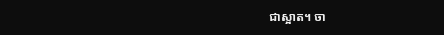ជាស្អាត។ ចា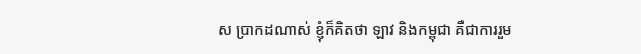ស ប្រាកដណាស់ ខ្ញុំក៏គិតថា ឡាវ និងកម្ពុជា គឺជាការរួម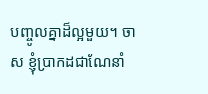បញ្ចូលគ្នាដ៏ល្អមួយ។ ចាស ខ្ញុំប្រាកដជាណែនាំ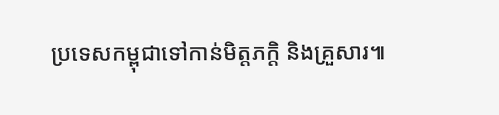ប្រទេសកម្ពុជាទៅកាន់មិត្តភក្តិ និងគ្រួសារ៕